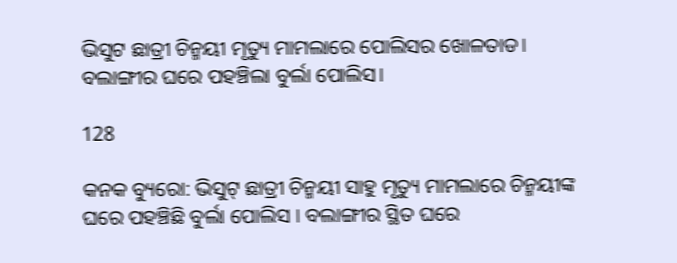ଭିସୁଟ ଛାତ୍ରୀ ଚିନ୍ମୟୀ ମୃତ୍ୟୁ ମାମଲାରେ ପୋଲିସର ଖୋଳତାଡ। ବଲାଙ୍ଗୀର ଘରେ ପହଞ୍ଚିଲା ବୁର୍ଲା ପୋଲିସ।

128

କନକ ବ୍ୟୁରୋ: ଭିସୁଟ୍ ଛାତ୍ରୀ ଚିନ୍ମୟୀ ସାହୁ ମୃତ୍ୟୁ ମାମଲାରେ ଚିନ୍ମୟୀଙ୍କ ଘରେ ପହଞ୍ଚିଛି ବୁର୍ଲା ପୋଲିସ । ବଲାଙ୍ଗୀର ସ୍ଥିତ ଘରେ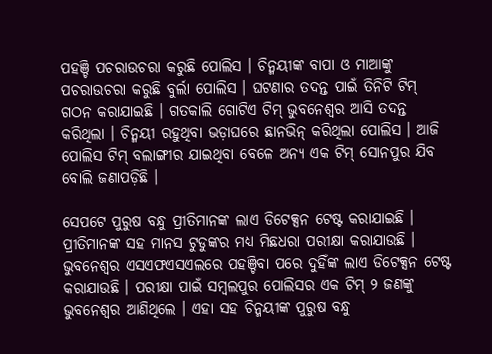ପହଞ୍ଚି ପଚରାଉଚରା କରୁଛି ପୋଲିସ । ଚିନ୍ମୟୀଙ୍କ ବାପା ଓ ମାଆଙ୍କୁ ପଚରାଉଚରା କରୁଛି ବୁର୍ଲା ପୋଲିସ । ଘଟଣାର ତଦନ୍ତ ପାଇଁ ତିନିଟି ଟିମ୍ ଗଠନ କରାଯାଇଛି । ଗତକାଲି ଗୋଟିଏ ଟିମ୍ ଭୁବନେଶ୍ୱର ଆସି ତଦନ୍ତ କରିଥିଲା । ଚିନ୍ମୟୀ ରହୁଥିବା ଭଡ଼ାଘରେ ଛାନଭିନ୍ କରିଥିଲା ପୋଲିସ । ଆଜି ପୋଲିସ ଟିମ୍ ବଲାଙ୍ଗୀର ଯାଇଥିବା ବେଳେ ଅନ୍ୟ ଏକ ଟିମ୍ ସୋନପୁର ଯିବ ବୋଲି ଜଣାପଡ଼ିଛି ।

ସେପଟେ ପୁରୁଷ ବନ୍ଧୁ ପ୍ରୀତିମାନଙ୍କ ଲାଏ ଡିଟେକ୍ସନ ଟେଷ୍ଟ କରାଯାଇଛି । ପ୍ରୀତିମାନଙ୍କ ସହ ମାନସ ଟୁଡୁଙ୍କର ମଧ୍ୟ ମିଛଧରା ପରୀକ୍ଷା କରାଯାଉଛି । ଭୁବନେଶ୍ୱର ଏସଏଫଏସଏଲରେ ପହଞ୍ଚିବା ପରେ ଦୁହିଁଙ୍କ ଲାଏ ଡିଟେକ୍ସନ ଟେଷ୍ଟ କରାଯାଉଛି । ପରୀକ୍ଷା ପାଇଁ ସମ୍ବଲପୁର ପୋଲିସର ଏକ ଟିମ୍ ୨ ଜଣଙ୍କୁ ଭୁବନେଶ୍ୱର ଆଣିଥିଲେ । ଏହା ସହ ଚିନ୍ମୟୀଙ୍କ ପୁରୁଷ ବନ୍ଧୁ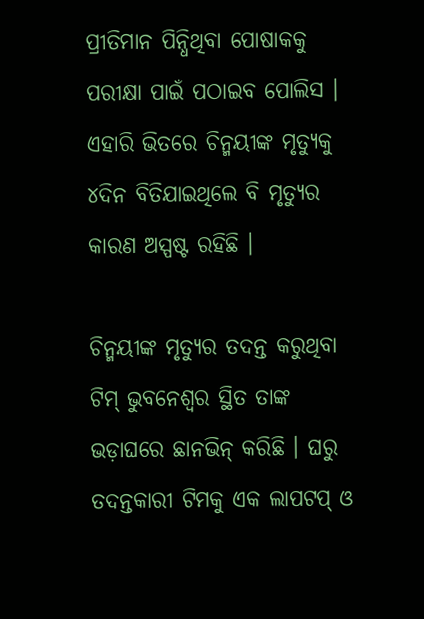ପ୍ରୀତିମାନ ପିନ୍ଧିଥିବା ପୋଷାକକୁ ପରୀକ୍ଷା ପାଇଁ ପଠାଇବ ପୋଲିସ । ଏହାରି ଭିତରେ ଚିନ୍ମୟୀଙ୍କ ମୃତ୍ୟୁକୁ ୪ଦିନ ବିତିଯାଇଥିଲେ ବି ମୃତ୍ୟୁର କାରଣ ଅସ୍ପଷ୍ଟ ରହିଛି ।

ଚିନ୍ମୟୀଙ୍କ ମୃତ୍ୟୁର ତଦନ୍ତ କରୁଥିବା ଟିମ୍ ଭୁବନେଶ୍ୱର ସ୍ଥିତ ତାଙ୍କ ଭଡ଼ାଘରେ ଛାନଭିନ୍ କରିଛି । ଘରୁ ତଦନ୍ତକାରୀ ଟିମକୁ ଏକ ଲାପଟପ୍ ଓ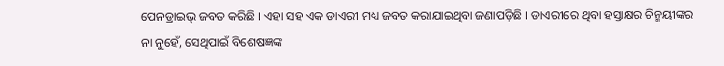ପେନଡ୍ରାଇଭ୍ ଜବତ କରିଛି । ଏହା ସହ ଏକ ଡାଏରୀ ମଧ୍ୟ ଜବତ କରାଯାଇଥିବା ଜଣାପଡ଼ିଛି । ଡାଏରୀରେ ଥିବା ହସ୍ତାକ୍ଷର ଚିନ୍ମୟୀଙ୍କର ନା ନୁହେଁ, ସେଥିପାଇଁ ବିଶେଷଜ୍ଞଙ୍କ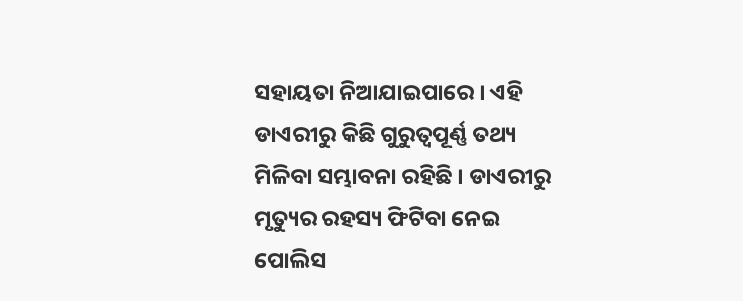ସହାୟତା ନିଆଯାଇପାରେ । ଏହି ଡାଏରୀରୁ କିଛି ଗୁରୁତ୍ୱପୂର୍ଣ୍ଣ ତଥ୍ୟ ମିଳିବା ସମ୍ଭାବନା ରହିଛି । ଡାଏରୀରୁ ମୃତ୍ୟୁର ରହସ୍ୟ ଫିଟିବା ନେଇ ପୋଲିସ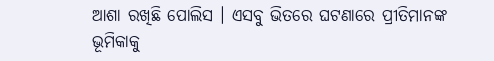ଆଶା ରଖିଛି ପୋଲିସ । ଏସବୁ ଭିତରେ ଘଟଣାରେ ପ୍ରୀତିମାନଙ୍କ ଭୂମିକାକୁ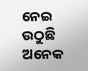ନେଇ ଉଠୁଛି ଅନେକ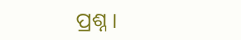ପ୍ରଶ୍ନ ।